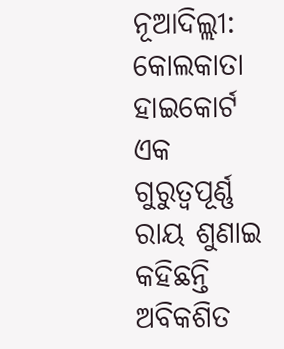ନୂଆଦିଲ୍ଲୀ: କୋଲକାତା ହାଇକୋର୍ଟ ଏକ ଗୁରୁତ୍ୱପୂର୍ଣ୍ଣ ରାୟ ଶୁଣାଇ କହିଛନ୍ତି ଅବିକଶିତ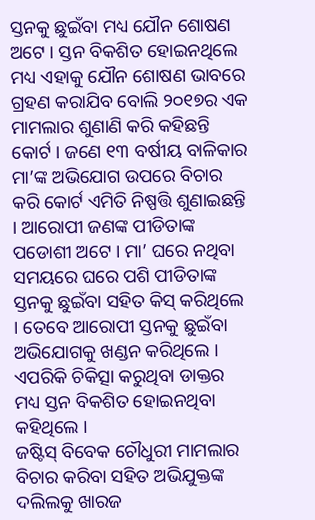ସ୍ତନକୁ ଛୁଇଁବା ମଧ୍ୟ ଯୌନ ଶୋଷଣ ଅଟେ । ସ୍ତନ ବିକଶିତ ହୋଇନଥିଲେ ମଧ୍ୟ ଏହାକୁ ଯୌନ ଶୋଷଣ ଭାବରେ ଗ୍ରହଣ କରାଯିବ ବୋଲି ୨୦୧୭ର ଏକ ମାମଲାର ଶୁଣାଣି କରି କହିଛନ୍ତି କୋର୍ଟ । ଜଣେ ୧୩ ବର୍ଷୀୟ ବାଳିକାର ମା’ଙ୍କ ଅଭିଯୋଗ ଉପରେ ବିଚାର କରି କୋର୍ଟ ଏମିତି ନିଷ୍ପତ୍ତି ଶୁଣାଇଛନ୍ତି । ଆରୋପୀ ଜଣଙ୍କ ପୀଡିତାଙ୍କ ପଡୋଶୀ ଅଟେ । ମା’ ଘରେ ନଥିବା ସମୟରେ ଘରେ ପଶି ପୀଡିତାଙ୍କ ସ୍ତନକୁ ଛୁଇଁବା ସହିତ କିସ୍ କରିଥିଲେ । ତେବେ ଆରୋପୀ ସ୍ତନକୁ ଛୁଇଁବା ଅଭିଯୋଗକୁ ଖଣ୍ଡନ କରିଥିଲେ । ଏପରିକି ଚିକିତ୍ସା କରୁଥିବା ଡାକ୍ତର ମଧ୍ୟ ସ୍ତନ ବିକଶିତ ହୋଇନଥିବା କହିଥିଲେ ।
ଜଷ୍ଟିସ୍ ବିବେକ ଚୌଧୁରୀ ମାମଲାର ବିଚାର କରିବା ସହିତ ଅଭିଯୁକ୍ତଙ୍କ ଦଲିଲକୁ ଖାରଜ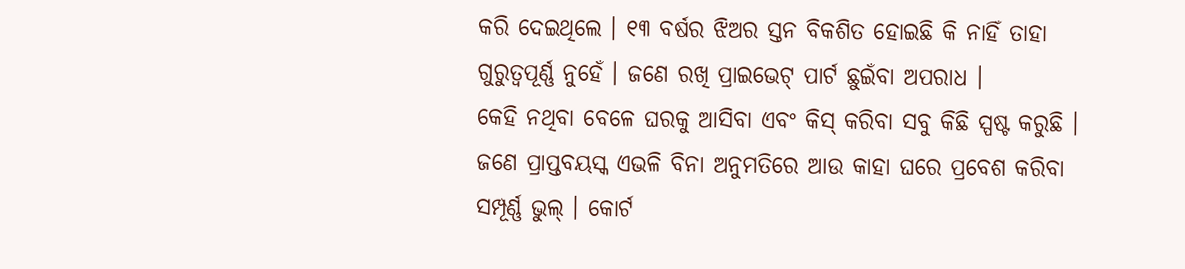କରି ଦେଇଥିଲେ । ୧୩ ବର୍ଷର ଝିଅର ସ୍ତନ ବିକଶିତ ହୋଇଛି କି ନାହିଁ ତାହା ଗୁରୁତ୍ୱପୂର୍ଣ୍ଣ ନୁହେଁ । ଜଣେ ରଖି ପ୍ରାଇଭେଟ୍ ପାର୍ଟ ଛୁଇଁବା ଅପରାଧ ।
କେହି ନଥିବା ବେଳେ ଘରକୁ ଆସିବା ଏବଂ କିସ୍ କରିବା ସବୁ କିଛି ସ୍ପଷ୍ଟ କରୁଛି । ଜଣେ ପ୍ରାପ୍ତବୟସ୍କ ଏଭଳି ବିନା ଅନୁମତିରେ ଆଉ କାହା ଘରେ ପ୍ରବେଶ କରିବା ସମ୍ପୂର୍ଣ୍ଣ ଭୁଲ୍ । କୋର୍ଟ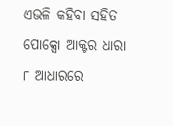ଏଭଳି କହିବା ସହିତ ପୋକ୍ସୋ ଆକ୍ଟର ଧାରା ୮ ଆଧାରରେ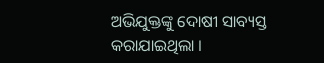ଅଭିଯୁକ୍ତଙ୍କୁ ଦୋଷୀ ସାବ୍ୟସ୍ତ କରାଯାଇଥିଲା ।